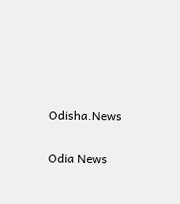Odisha.News

Odia News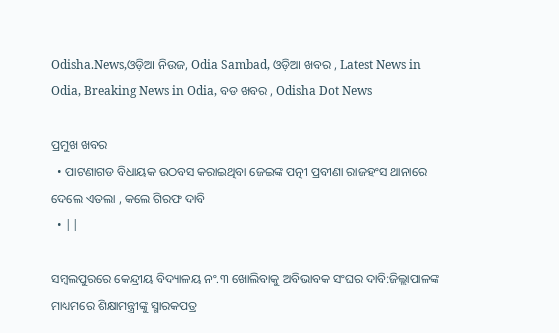Odisha.News,ଓଡ଼ିଆ ନିଉଜ, Odia Sambad, ଓଡ଼ିଆ ଖବର , Latest News in Odia, Breaking News in Odia, ବଡ ଖବର , Odisha Dot News

ପ୍ରମୁଖ ଖବର
  • ପାଟଣାଗଡ ବିଧାୟକ ଉଠବସ କରାଇଥିବା ଜେଇଙ୍କ ପତ୍ନୀ ପ୍ରବୀଣା ରାଜହଂସ ଥାନାରେ ଦେଲେ ଏତଲା , କଲେ ଗିରଫ ଦାବି
  • ||

ସମ୍ବଲପୁରରେ କେନ୍ଦ୍ରୀୟ ବିଦ୍ୟାଳୟ ନଂ.୩ ଖୋଲିବାକୁ ଅବିଭାବକ ସଂଘର ଦାବି:ଜିଲ୍ଲାପାଳଙ୍କ ମାଧ୍ୟମରେ ଶିକ୍ଷାମନ୍ତ୍ରୀଙ୍କୁ ସ୍ମାରକପତ୍ର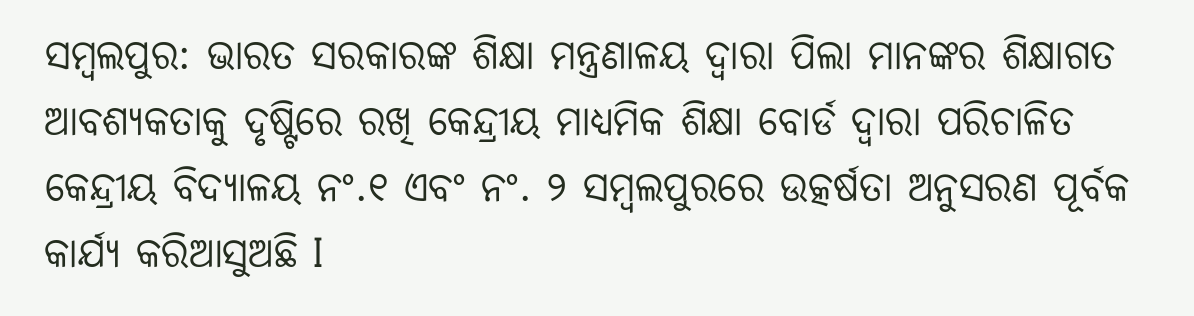ସମ୍ବଲପୁର: ଭାରତ ସରକାରଙ୍କ ଶିକ୍ଷା ମନ୍ତ୍ରଣାଳୟ ଦ୍ୱାରା ପିଲା ମାନଙ୍କର ଶିକ୍ଷାଗତ ଆବଶ୍ୟକତାକୁ ଦୃଷ୍ଟିରେ ରଖି କେନ୍ଦ୍ରୀୟ ମାଧ୍ୟମିକ ଶିକ୍ଷା ବୋର୍ଡ ଦ୍ୱାରା ପରିଚାଳିତ କେନ୍ଦ୍ରୀୟ ବିଦ୍ୟାଳୟ ନଂ.୧ ଏବଂ ନଂ. ୨ ସମ୍ବଲପୁରରେ ଉତ୍କର୍ଷତା ଅନୁସରଣ ପୂର୍ବକ କାର୍ଯ୍ୟ କରିଆସୁଅଛି I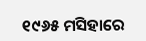୧୯୬୫ ମସିହାରେ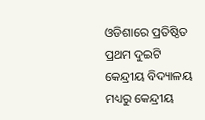ଓଡିଶାରେ ପ୍ରତିଷ୍ଠିତ ପ୍ରଥମ ଦୁଇଟି କେନ୍ଦ୍ରୀୟ ବିଦ୍ୟାଳୟ ମଧ୍ୟରୁ କେନ୍ଦ୍ରୀୟ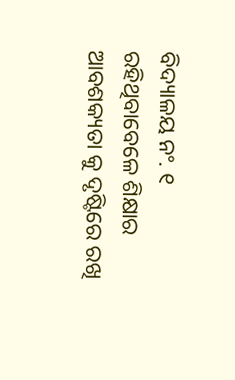ବିଦ୍ୟାଳୟ ନଂ. ୧ ରହିଥିବାବେଳେ ଶିକ୍ଷାର ଆବଶକ୍ୟତା କୁ ଦୃଷ୍ଟିରେ ରଖି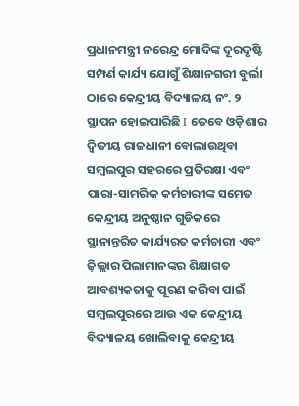ପ୍ରଧାନମନ୍ତ୍ରୀ ନରେନ୍ଦ୍ର ମୋଦିଙ୍କ ଦୂରଦୃଷ୍ଟି ସମ୍ପର୍ଣ କାର୍ଯ୍ୟ ଯୋଗୁଁ ଶିକ୍ଷାନଗରୀ ବୁର୍ଲା ଠାରେ କେନ୍ଦ୍ରୀୟ ବିଦ୍ୟାଳୟ ନଂ. ୨ ସ୍ଥାପନ ହୋଇପାରିଛି I ତେବେ ଓଡ଼ିଶାର ଦ୍ୱିତୀୟ ରାଜଧାନୀ ବୋଲାଉଥିବା ସମ୍ବଲପୁର ସହରରେ ପ୍ରତିରକ୍ଷା ଏବଂ ପାରା-ସାମରିକ କର୍ମଚାରୀଙ୍କ ସମେତ କେନ୍ଦ୍ରୀୟ ଅନୁଷ୍ଠାନ ଗୁଡିକରେ ସ୍ଥାନାନ୍ତରିତ କାର୍ଯ୍ୟରତ କର୍ମଚାରୀ ଏବଂ ଜ଼ିଲ୍ଲାର ପିଲାମାନଙ୍କର ଶିକ୍ଷାଗତ ଆବଶ୍ୟକତାକୁ ପୂରଣ କରିବା ପାଇଁ ସମ୍ବଲପୁରରେ ଆଉ ଏକ କେନ୍ଦ୍ରୀୟ ବିଦ୍ୟାଳୟ ଖୋଲିବାକୁ କେନ୍ଦ୍ରୀୟ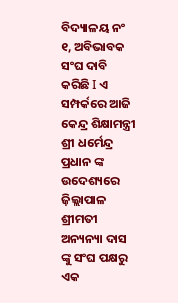ବିଦ୍ୟାଳୟ ନଂ ୧, ଅବିଭାବକ ସଂଘ ଦାବି କରିଛି I ଏ ସମ୍ପର୍କରେ ଆଜି କେନ୍ଦ୍ର ଶିକ୍ଷାମନ୍ତ୍ରୀ ଶ୍ରୀ ଧର୍ମେନ୍ଦ୍ର ପ୍ରଧାନ ଙ୍କ ଉଦେଶ୍ୟରେ ଜ଼ିଲ୍ଲାପାଳ ଶ୍ରୀମତୀ ଅନ୍ୟନ୍ୟା ଦାସ ଙ୍କୁ ସଂଘ ପକ୍ଷରୁ ଏକ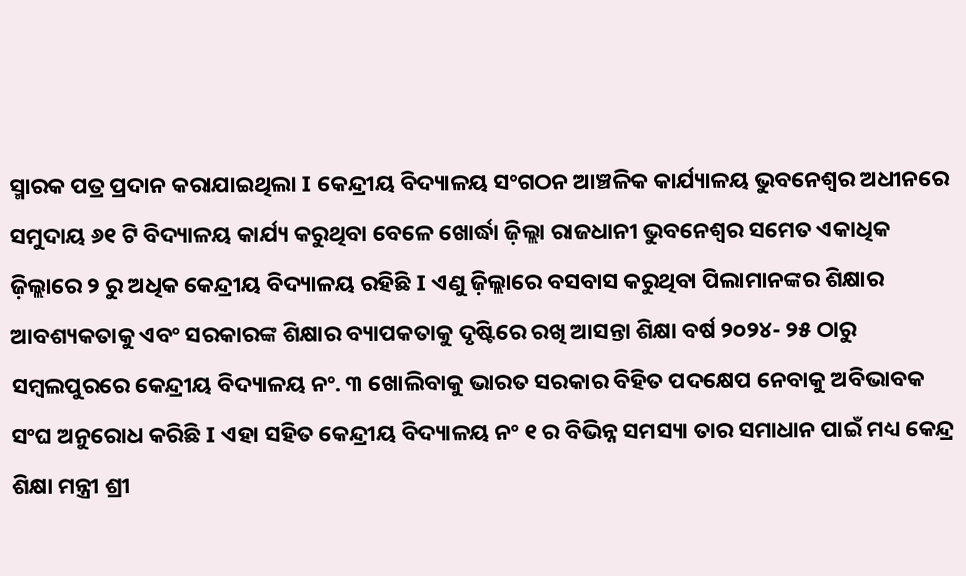ସ୍ମାରକ ପତ୍ର ପ୍ରଦାନ କରାଯାଇଥିଲା I କେନ୍ଦ୍ରୀୟ ବିଦ୍ୟାଳୟ ସଂଗଠନ ଆଞ୍ଚଳିକ କାର୍ଯ୍ୟାଳୟ ଭୁବନେଶ୍ୱର ଅଧୀନରେ ସମୁଦାୟ ୬୧ ଟି ବିଦ୍ୟାଳୟ କାର୍ଯ୍ୟ କରୁଥିବା ବେଳେ ଖୋର୍ଦ୍ଧା ଜ଼ିଲ୍ଲା ରାଜଧାନୀ ଭୁବନେଶ୍ୱର ସମେତ ଏକାଧିକ ଜ଼ିଲ୍ଲାରେ ୨ ରୁ ଅଧିକ କେନ୍ଦ୍ରୀୟ ବିଦ୍ୟାଳୟ ରହିଛି I ଏଣୁ ଜ଼ିଲ୍ଲାରେ ବସବାସ କରୁଥିବା ପିଲାମାନଙ୍କର ଶିକ୍ଷାର ଆବଶ୍ୟକତାକୁ ଏବଂ ସରକାରଙ୍କ ଶିକ୍ଷାର ବ୍ୟାପକତାକୁ ଦୃଷ୍ଟିରେ ରଖି ଆସନ୍ତା ଶିକ୍ଷା ବର୍ଷ ୨୦୨୪- ୨୫ ଠାରୁ ସମ୍ବଲପୁରରେ କେନ୍ଦ୍ରୀୟ ବିଦ୍ୟାଳୟ ନଂ. ୩ ଖୋଲିବାକୁ ଭାରତ ସରକାର ବିହିତ ପଦକ୍ଷେପ ନେବାକୁ ଅବିଭାବକ ସଂଘ ଅନୁରୋଧ କରିଛି I ଏହା ସହିତ କେନ୍ଦ୍ରୀୟ ବିଦ୍ୟାଳୟ ନଂ ୧ ର ବିଭିନ୍ନ ସମସ୍ୟା ତାର ସମାଧାନ ପାଇଁ ମଧ୍ୟ କେନ୍ଦ୍ର ଶିକ୍ଷା ମନ୍ତ୍ରୀ ଶ୍ରୀ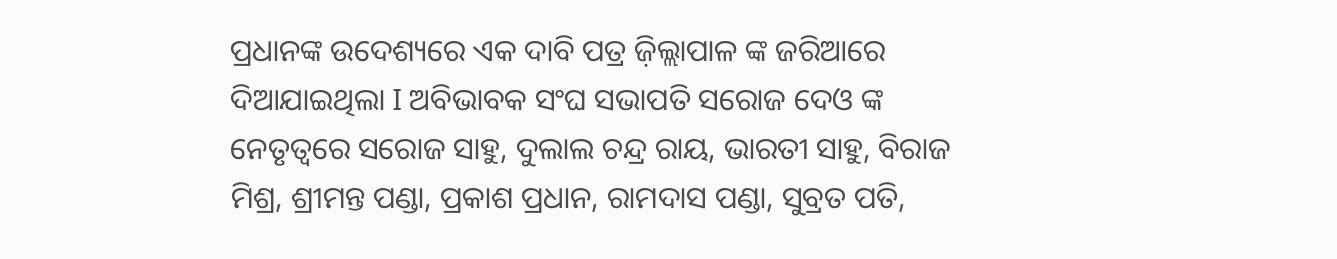ପ୍ରଧାନଙ୍କ ଉଦେଶ୍ୟରେ ଏକ ଦାବି ପତ୍ର ଜ଼ିଲ୍ଲାପାଳ ଙ୍କ ଜରିଆରେ ଦିଆଯାଇଥିଲା I ଅବିଭାବକ ସଂଘ ସଭାପତି ସରୋଜ ଦେଓ ଙ୍କ ନେତୃତ୍ୱରେ ସରୋଜ ସାହୁ, ଦୁଲାଲ ଚନ୍ଦ୍ର ରାୟ, ଭାରତୀ ସାହୁ, ବିରାଜ ମିଶ୍ର, ଶ୍ରୀମନ୍ତ ପଣ୍ଡା, ପ୍ରକାଶ ପ୍ରଧାନ, ରାମଦାସ ପଣ୍ଡା, ସୁବ୍ରତ ପତି,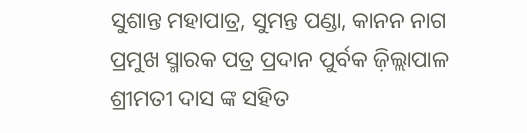ସୁଶାନ୍ତ ମହାପାତ୍ର, ସୁମନ୍ତ ପଣ୍ଡା, କାନନ ନାଗ ପ୍ରମୁଖ ସ୍ମାରକ ପତ୍ର ପ୍ରଦାନ ପୁର୍ବକ ଜ଼ିଲ୍ଲାପାଳ ଶ୍ରୀମତୀ ଦାସ ଙ୍କ ସହିତ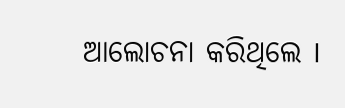ଆଲୋଚନା କରିଥିଲେ I